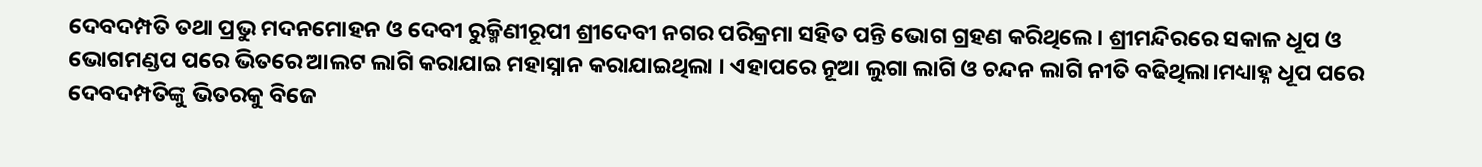ଦେବଦମ୍ପତି ତଥା ପ୍ରଭୁ ମଦନମୋହନ ଓ ଦେବୀ ରୁକ୍ମିଣୀରୂପୀ ଶ୍ରୀଦେବୀ ନଗର ପରିକ୍ରମା ସହିତ ପନ୍ତି ଭୋଗ ଗ୍ରହଣ କରିଥିଲେ । ଶ୍ରୀମନ୍ଦିରରେ ସକାଳ ଧୂପ ଓ ଭୋଗମଣ୍ଡପ ପରେ ଭିତରେ ଆଲଟ ଲାଗି କରାଯାଇ ମହାସ୍ନାନ କରାଯାଇଥିଲା । ଏହାପରେ ନୂଆ ଲୁଗା ଲାଗି ଓ ଚନ୍ଦନ ଲାଗି ନୀତି ବଢିଥିଲା।ମଧ୍ୟାହ୍ନ ଧୂପ ପରେ ଦେବଦମ୍ପତିଙ୍କୁ ଭିତରକୁ ବିଜେ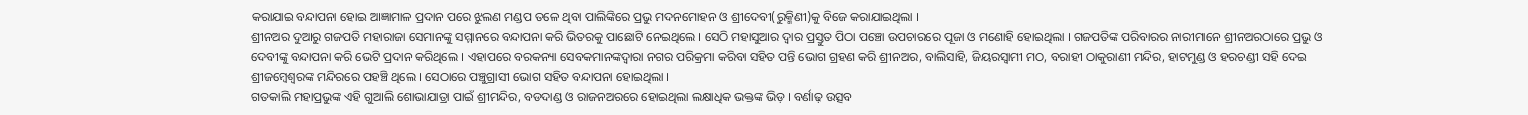କରାଯାଇ ବନ୍ଦାପନା ହୋଇ ଆଜ୍ଞାମାଳ ପ୍ରଦାନ ପରେ ଝୁଲଣ ମଣ୍ଡପ ତଳେ ଥିବା ପାଲିଙ୍କିରେ ପ୍ରଭୁ ମଦନମୋହନ ଓ ଶ୍ରୀଦେବୀ(ରୁକ୍ମିଣୀ)କୁ ବିଜେ କରାଯାଇଥିଲା ।
ଶ୍ରୀନଅର ଦୁଆରୁ ଗଜପତି ମହାରାଜା ସେମାନଙ୍କୁ ସମ୍ମାନରେ ବନ୍ଦାପନା କରି ଭିତରକୁ ପାଛୋଟି ନେଇଥିଲେ । ସେଠି ମହାସୁଆର ଦ୍ୱାର ପ୍ରସ୍ତୁତ ପିଠା ପଞ୍ଚୋ ଉପଚାରରେ ପୂଜା ଓ ମଣୋହି ହୋଇଥିଲା । ଗଜପତିଙ୍କ ପରିବାରର ନାରୀମାନେ ଶ୍ରୀନଅରଠାରେ ପ୍ରଭୁ ଓ ଦେବୀଙ୍କୁ ବନ୍ଦାପନା କରି ଭେଟି ପ୍ରଦାନ କରିଥିଲେ । ଏହାପରେ ବରକନ୍ୟା ସେବକମାନଙ୍କଦ୍ୱାରା ନଗର ପରିକ୍ରମା କରିବା ସହିତ ପନ୍ତି ଭୋଗ ଗ୍ରହଣ କରି ଶ୍ରୀନଅର, ବାଲିସାହି, ଜିୟରସ୍ୱାମୀ ମଠ, ବରାହୀ ଠାକୁରାଣୀ ମନ୍ଦିର, ହାଟମୁଣ୍ଡ ଓ ହରଚଣ୍ଡୀ ସହି ଦେଇ ଶ୍ରୀଜମ୍ବେଶ୍ୱରଙ୍କ ମନ୍ଦିରରେ ପହଞ୍ଚି ଥିଲେ । ସେଠାରେ ପଞ୍ଚୁଗ୍ରାସୀ ଭୋଗ ସହିତ ବନ୍ଦାପନା ହୋଇଥିଲା ।
ଗତକାଲି ମହାପ୍ରଭୁଙ୍କ ଏହି ଗୁଆଲି ଶୋଭାଯାତ୍ରା ପାଇଁ ଶ୍ରୀମନ୍ଦିର, ବଡଦାଣ୍ଡ ଓ ରାଜନଅରରେ ହୋଇଥିଲା ଲକ୍ଷାଧିକ ଭକ୍ତଙ୍କ ଭିଡ଼ । ବର୍ଣାଢ଼ ଉତ୍ସବ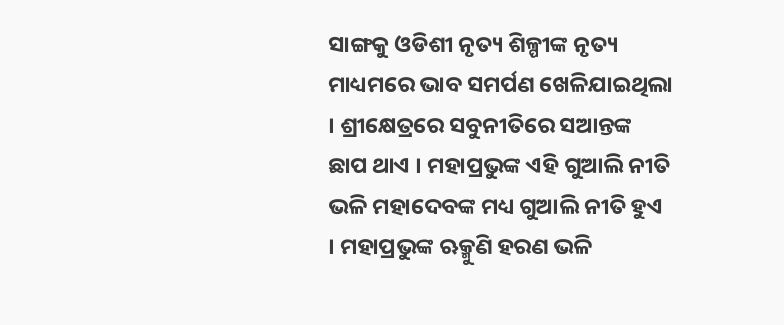ସାଙ୍ଗକୁ ଓଡିଶୀ ନୃତ୍ୟ ଶିଳ୍ପୀଙ୍କ ନୃତ୍ୟ ମାଧ୍ୟମରେ ଭାବ ସମର୍ପଣ ଖେଳିଯାଇଥିଲା । ଶ୍ରୀକ୍ଷେତ୍ରରେ ସବୁନୀତିରେ ସଆନ୍ତଙ୍କ ଛାପ ଥାଏ । ମହାପ୍ରଭୁଙ୍କ ଏହି ଗୁଆଲି ନୀତି ଭଳି ମହାଦେବଙ୍କ ମଧ୍ୟ ଗୁଆଲି ନୀତି ହୁଏ । ମହାପ୍ରଭୁଙ୍କ ଋକ୍ମୁଣି ହରଣ ଭଳି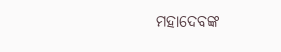ମହାଦେବଙ୍କ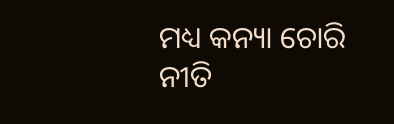ମଧ୍ୟ କନ୍ୟା ଚୋରି ନୀତି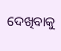ଦେଖିବାକୁ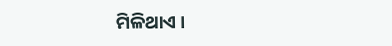ମିଳିଥାଏ ।